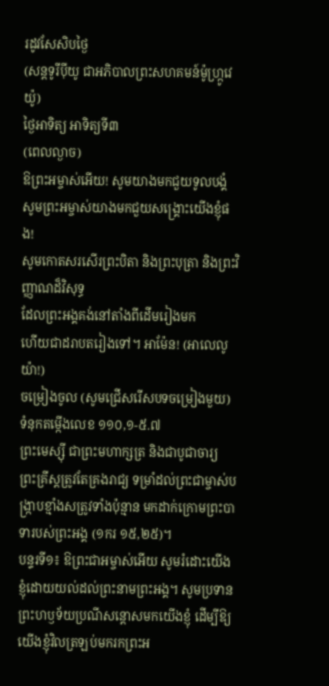រដូវសែសិបថ្ងៃ
(សន្តទូរីប៉ីយូ ជាអភិបាលព្រះសហគមន៍ម៉ូហ្រ្កូវេយ៉ូ)
ថ្ងៃអាទិត្យ អាទិត្យទី៣
(ពេលល្ងាច)
ឱព្រះអម្ចាស់អើយ! សូមយាងមកជួយទូលបង្គំ
សូមព្រះអម្ចាស់យាងមកជួយសង្គ្រោះយើងខ្ញុំផង!
សូមកោតសរសើរព្រះបិតា និងព្រះបុត្រា និងព្រះវិញ្ញាណដ៏វិសុទ្ធ
ដែលព្រះអង្គគង់នៅតាំងពីដើមរៀងមក
ហើយជាដរាបតរៀងទៅ។ អាម៉ែន! (អាលេលូយ៉ា!)
ចម្រៀងចូល (សូមជ្រើសរើសបទចម្រៀងមួយ)
ទំនុកតម្កើងលេខ ១១០,១-៥.៧
ព្រះមេស្ស៊ី ជាព្រះមហាក្សត្រ និងជាបូជាចារ្យ
ព្រះគ្រីស្តត្រូវតែគ្រងរាជ្យ ទម្រាំដល់ព្រះជាម្ចាស់បង្ក្រាបខ្មាំងសត្រូវទាំងប៉ុន្មាន មកដាក់ក្រោមព្រះបាទារបស់ព្រះអង្គ (១ករ ១៥,២៥)។
បន្ទរទី១៖ ឱព្រះជាអម្ចាស់អើយ សូមរំដោះយើងខ្ញុំដោយយល់ដល់ព្រះនាមព្រះអង្គ។ សូមប្រទានព្រះហឫទ័យប្រណីសន្តោសមកយើងខ្ញុំ ដើម្បីឱ្យយើងខ្ញុំវិលត្រឡប់មករកព្រះអ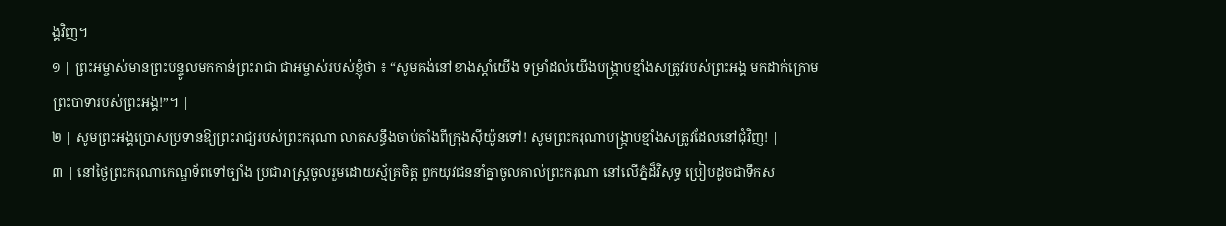ង្គវិញ។
១ | ព្រះអម្ចាស់មានព្រះបន្ទូលមកកាន់ព្រះរាជា ជាអម្ចាស់របស់ខ្ញុំថា ៖ “សូមគង់នៅខាងស្តាំយើង ទម្រាំដល់យើងបង្រ្កាបខ្មាំងសត្រូវរបស់ព្រះអង្គ មកដាក់ក្រោមព្រះបាទារបស់ព្រះអង្គ!”។ |
២ | សូមព្រះអង្គប្រោសប្រទានឱ្យព្រះរាជ្យរបស់ព្រះករុណា លាតសន្ធឹងចាប់តាំងពីក្រុងស៊ីយ៉ូនទៅ! សូមព្រះករុណាបង្ក្រាបខ្មាំងសត្រូវដែលនៅជុំវិញ! |
៣ | នៅថ្ងៃព្រះករុណាកេណ្ឌទ័ពទៅច្បាំង ប្រជារាស្ត្រចូលរួមដោយស្ម័គ្រចិត្ត ពួកយុវជននាំគ្នាចូលគាល់ព្រះករុណា នៅលើភ្នំដ៏វិសុទ្ធ ប្រៀបដូចជាទឹកស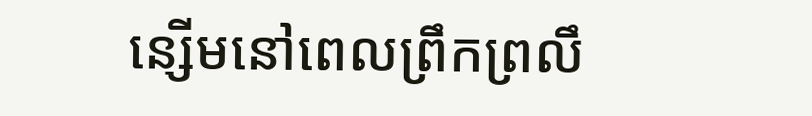ន្សើមនៅពេលព្រឹកព្រលឹ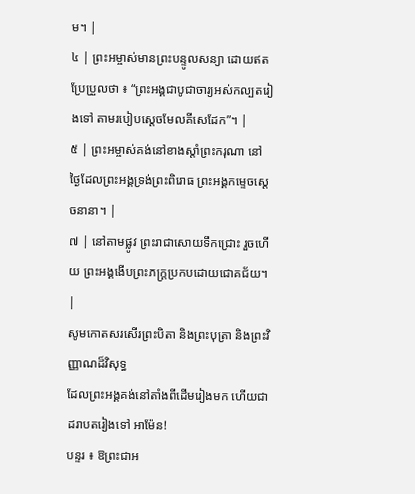ម។ |
៤ | ព្រះអម្ចាស់មានព្រះបន្ទូលសន្យា ដោយឥតប្រែប្រួលថា ៖ “ព្រះអង្គជាបូជាចារ្យអស់កល្បតរៀងទៅ តាមរបៀបស្តេចមែលគីសេដែក”។ |
៥ | ព្រះអម្ចាស់គង់នៅខាងស្តាំព្រះករុណា នៅថ្ងៃដែលព្រះអង្គទ្រង់ព្រះពិរោធ ព្រះអង្គកម្ទេចស្តេចនានា។ |
៧ | នៅតាមផ្លូវ ព្រះរាជាសោយទឹកជ្រោះ រួចហើយ ព្រះអង្គងើបព្រះភក្ត្រប្រកបដោយជោគជ័យ។ |
សូមកោតសរសើរព្រះបិតា និងព្រះបុត្រា និងព្រះវិញ្ញាណដ៏វិសុទ្ធ
ដែលព្រះអង្គគង់នៅតាំងពីដើមរៀងមក ហើយជាដរាបតរៀងទៅ អាម៉ែន!
បន្ទរ ៖ ឱព្រះជាអ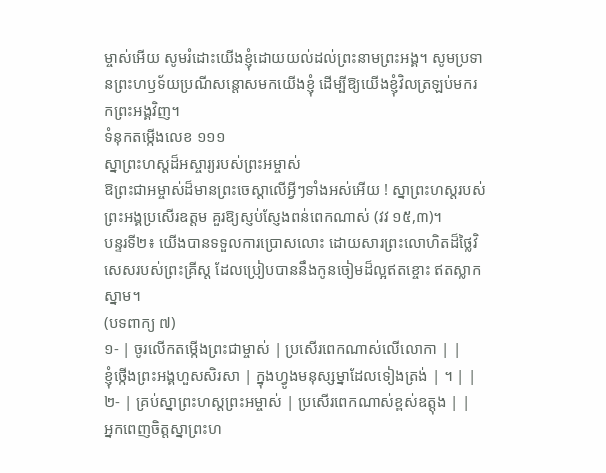ម្ចាស់អើយ សូមរំដោះយើងខ្ញុំដោយយល់ដល់ព្រះនាមព្រះអង្គ។ សូមប្រទានព្រះហឫទ័យប្រណីសន្តោសមកយើងខ្ញុំ ដើម្បីឱ្យយើងខ្ញុំវិលត្រឡប់មករកព្រះអង្គវិញ។
ទំនុកតម្កើងលេខ ១១១
ស្នាព្រះហស្ដដ៏អស្ចារ្យរបស់ព្រះអម្ចាស់
ឱព្រះជាអម្ចាស់ដ៏មានព្រះចេស្តាលើអ្វីៗទាំងអស់អើយ ! ស្នាព្រះហស្តរបស់ព្រះអង្គប្រសើរឧត្តម គួរឱ្យស្ញប់ស្ញែងពន់ពេកណាស់ (វវ ១៥,៣)។
បន្ទរទី២៖ យើងបានទទួលការប្រោសលោះ ដោយសារព្រះលោហិតដ៏ថ្លៃវិសេសរបស់ព្រះគ្រីស្ត ដែលប្រៀបបាននឹងកូនចៀមដ៏ល្អឥតខ្ចោះ ឥតស្លាកស្នាម។
(បទពាក្យ ៧)
១- | ចូរលើកតម្កើងព្រះជាម្ចាស់ | ប្រសើរពេកណាស់លើលោកា | |
ខ្ញុំថ្កើងព្រះអង្គហួសសិរសា | ក្នុងហ្វូងមនុស្សម្នាដែលទៀងត្រង់ | ។ | |
២- | គ្រប់ស្នាព្រះហស្តព្រះអម្ចាស់ | ប្រសើរពេកណាស់ខ្ពស់ឧត្តុង | |
អ្នកពេញចិត្តស្នាព្រះហ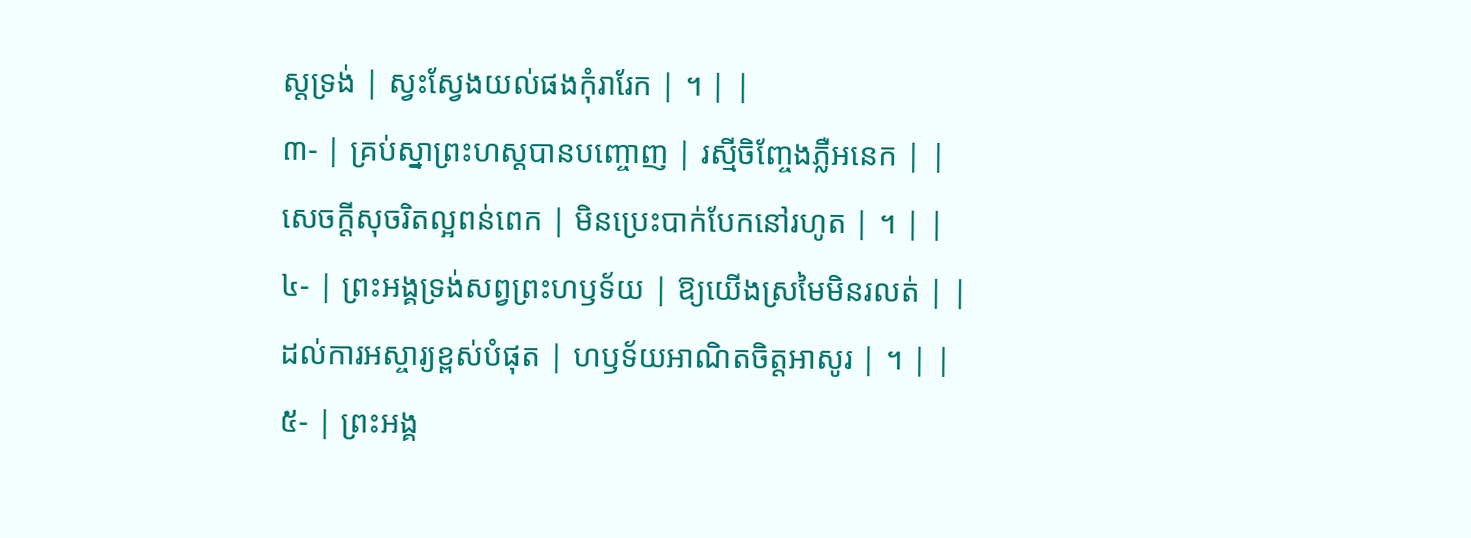ស្តទ្រង់ | ស្វះស្វែងយល់ផងកុំរារែក | ។ | |
៣- | គ្រប់ស្នាព្រះហស្តបានបញ្ចោញ | រស្មីចិញ្ចែងភ្លឺអនេក | |
សេចក្តីសុចរិតល្អពន់ពេក | មិនប្រេះបាក់បែកនៅរហូត | ។ | |
៤- | ព្រះអង្គទ្រង់សព្វព្រះហឫទ័យ | ឱ្យយើងស្រមៃមិនរលត់ | |
ដល់ការអស្ចារ្យខ្ពស់បំផុត | ហឫទ័យអាណិតចិត្តអាសូរ | ។ | |
៥- | ព្រះអង្គ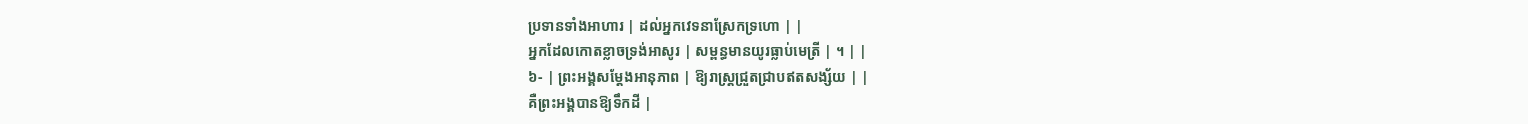ប្រទានទាំងអាហារ | ដល់អ្នកវេទនាស្រែកទ្រហោ | |
អ្នកដែលកោតខ្លាចទ្រង់អាសូរ | សម្ពន្ធមានយូរធ្លាប់មេត្រី | ។ | |
៦- | ព្រះអង្គសម្តែងអានុភាព | ឱ្យរាស្ត្រជ្រួតជ្រាបឥតសង្ស័យ | |
គឺព្រះអង្គបានឱ្យទឹកដី |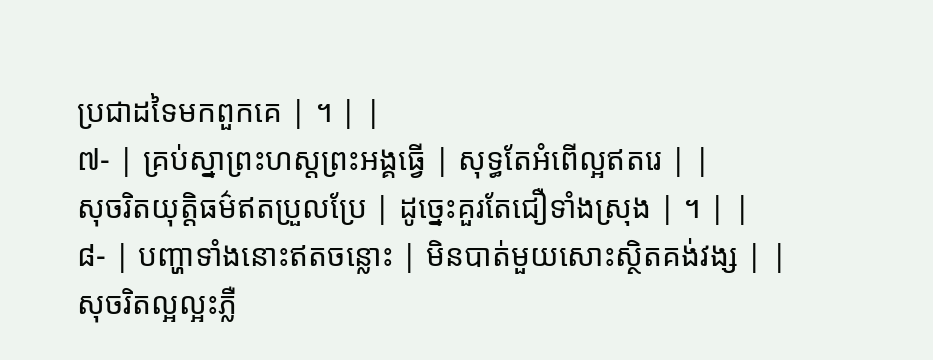ប្រជាដទៃមកពួកគេ | ។ | |
៧- | គ្រប់ស្នាព្រះហស្តព្រះអង្គធ្វើ | សុទ្ធតែអំពើល្អឥតរេ | |
សុចរិតយុត្តិធម៌ឥតប្រួលប្រែ | ដូច្នេះគួរតែជឿទាំងស្រុង | ។ | |
៨- | បញ្ហាទាំងនោះឥតចន្លោះ | មិនបាត់មួយសោះស្ថិតគង់វង្ស | |
សុចរិតល្អល្អះភ្លឺ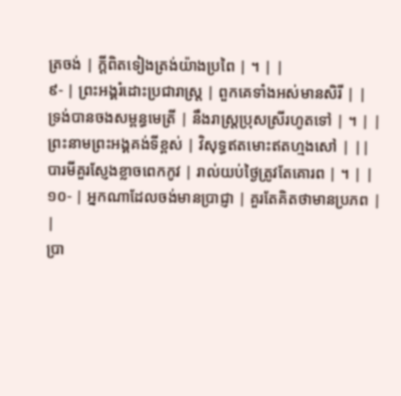ត្រចង់ | ក្តីពិតទៀងត្រង់យ៉ាងប្រពៃ | ។ | |
៩- | ព្រះអង្គរំដោះប្រជារាស្ត្រ | ពួកគេទាំងអស់មានសិរី | |
ទ្រង់បានចងសម្ពន្ធមេត្រី | នឹងរាស្ត្រប្រុសស្រីរហូតទៅ | ។ | |
ព្រះនាមព្រះអង្គគង់ទីខ្ពស់ | វិសុទ្ធឥតមោះឥតហ្មងសៅ | ||
បារមីគួរស្ញែងខ្លាចពេកកូវ | រាល់យប់ថ្ងៃត្រូវតែគោរព | ។ | |
១០- | អ្នកណាដែលចង់មានប្រាជ្ញា | គួរតែគិតថាមានប្រភព | |
ប្រា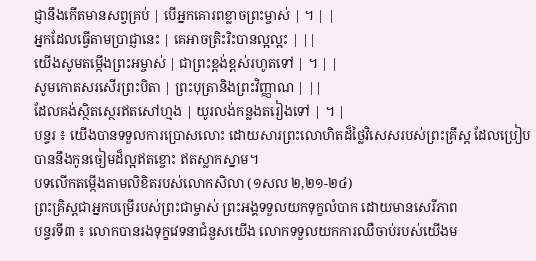ជ្ញានឹងកើតមានសព្វគ្រប់ | បើអ្នកគោរពខ្លាចព្រះម្ចាស់ | ។ | |
អ្នកដែលធ្វើតាមប្រាជ្ញានេះ | គេអាចត្រិះរិះបានល្អល្អះ | ||
យើងសូមតម្កើងព្រះអម្ចាស់ | ជាព្រះខ្ពង់ខ្ពស់រហូតទៅ | ។ | |
សូមកោតសរសើរព្រះបិតា | ព្រះបុត្រានិងព្រះវិញ្ញាណ | ||
ដែលគង់ស្ថិតស្ថេរឥតសៅហ្មង | យូរលង់កន្លងតរៀងទៅ | ។ |
បន្ទរ ៖ យើងបានទទួលការប្រោសលោះ ដោយសារព្រះលោហិតដ៏ថ្លៃវិសេសរបស់ព្រះគ្រីស្ត ដែលប្រៀបបាននឹងកូនចៀមដ៏ល្អឥតខ្ចោះ ឥតស្លាកស្នាម។
បទលើកតម្កើងតាមលិខិតរបស់លោកសិលា (១សល ២,២១-២៤)
ព្រះគ្រិស្តជាអ្នកបម្រើរបស់ព្រះជាម្ចាស់ ព្រះអង្គទទួលយកទុក្ខលំបាក ដោយមានសេរីភាព
បន្ទរទី៣ ៖ លោកបានរងទុក្ខវេទនាជំនួសយើង លោកទទួលយកការឈឺចាប់របស់យើងម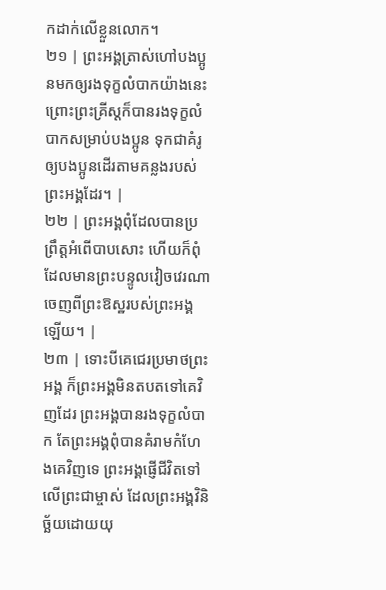កដាក់លើខ្លួនលោក។
២១ | ព្រះអង្គត្រាស់ហៅបងប្អូនមកឲ្យរងទុក្ខលំបាកយ៉ាងនេះ ព្រោះព្រះគ្រីស្តក៏បានរងទុក្ខលំបាកសម្រាប់បងប្អូន ទុកជាគំរូឲ្យបងប្អូនដើរតាមគន្លងរបស់ព្រះអង្គដែរ។ |
២២ | ព្រះអង្គពុំដែលបានប្រព្រឹត្តអំពើបាបសោះ ហើយក៏ពុំដែលមានព្រះបន្ទូលវៀចវេរណា ចេញពីព្រះឱស្ឋរបស់ព្រះអង្គឡើយ។ |
២៣ | ទោះបីគេជេរប្រមាថព្រះអង្គ ក៏ព្រះអង្គមិនតបតទៅគេវិញដែរ ព្រះអង្គបានរងទុក្ខលំបាក តែព្រះអង្គពុំបានគំរាមកំហែងគេវិញទេ ព្រះអង្គផ្ញើជីវិតទៅលើព្រះជាម្ចាស់ ដែលព្រះអង្គវិនិច្ឆ័យដោយយុ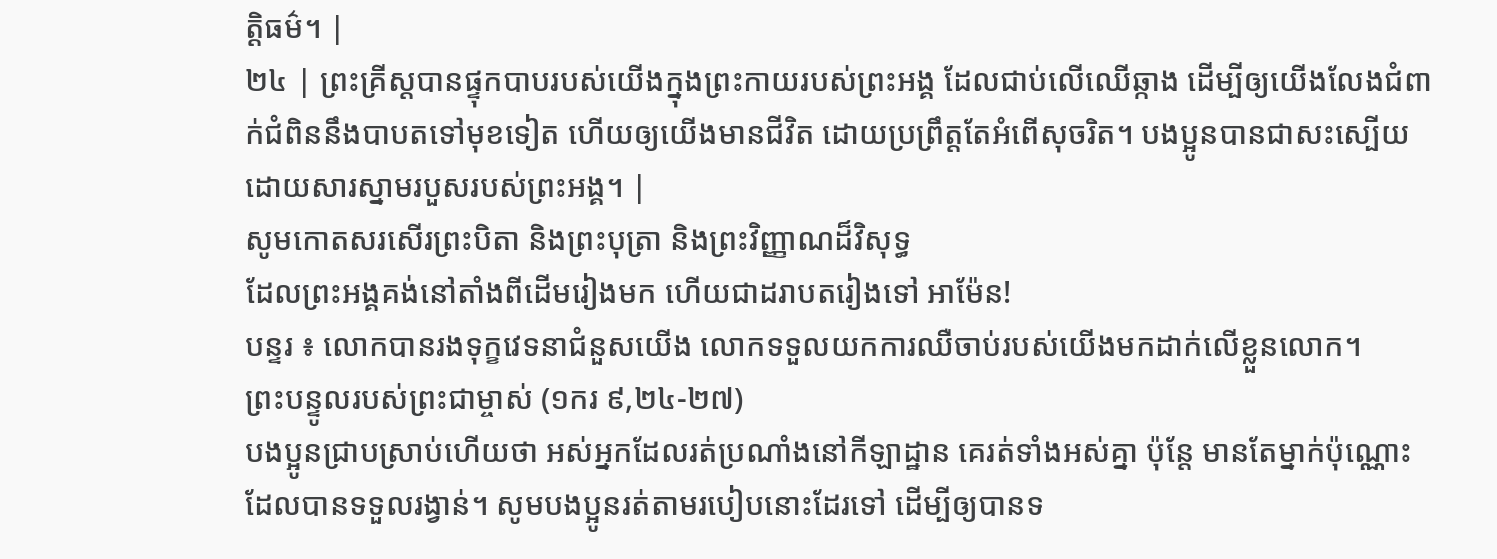ត្តិធម៌។ |
២៤ | ព្រះគ្រីស្តបានផ្ទុកបាបរបស់យើងក្នុងព្រះកាយរបស់ព្រះអង្គ ដែលជាប់លើឈើឆ្កាង ដើម្បីឲ្យយើងលែងជំពាក់ជំពិននឹងបាបតទៅមុខទៀត ហើយឲ្យយើងមានជីវិត ដោយប្រព្រឹត្តតែអំពើសុចរិត។ បងប្អូនបានជាសះស្បើយ ដោយសារស្នាមរបួសរបស់ព្រះអង្គ។ |
សូមកោតសរសើរព្រះបិតា និងព្រះបុត្រា និងព្រះវិញ្ញាណដ៏វិសុទ្ធ
ដែលព្រះអង្គគង់នៅតាំងពីដើមរៀងមក ហើយជាដរាបតរៀងទៅ អាម៉ែន!
បន្ទរ ៖ លោកបានរងទុក្ខវេទនាជំនួសយើង លោកទទួលយកការឈឺចាប់របស់យើងមកដាក់លើខ្លួនលោក។
ព្រះបន្ទូលរបស់ព្រះជាម្ចាស់ (១ករ ៩,២៤-២៧)
បងប្អូនជ្រាបស្រាប់ហើយថា អស់អ្នកដែលរត់ប្រណាំងនៅកីឡាដ្ឋាន គេរត់ទាំងអស់គ្នា ប៉ុន្តែ មានតែម្នាក់ប៉ុណ្ណោះ ដែលបានទទួលរង្វាន់។ សូមបងប្អូនរត់តាមរបៀបនោះដែរទៅ ដើម្បីឲ្យបានទ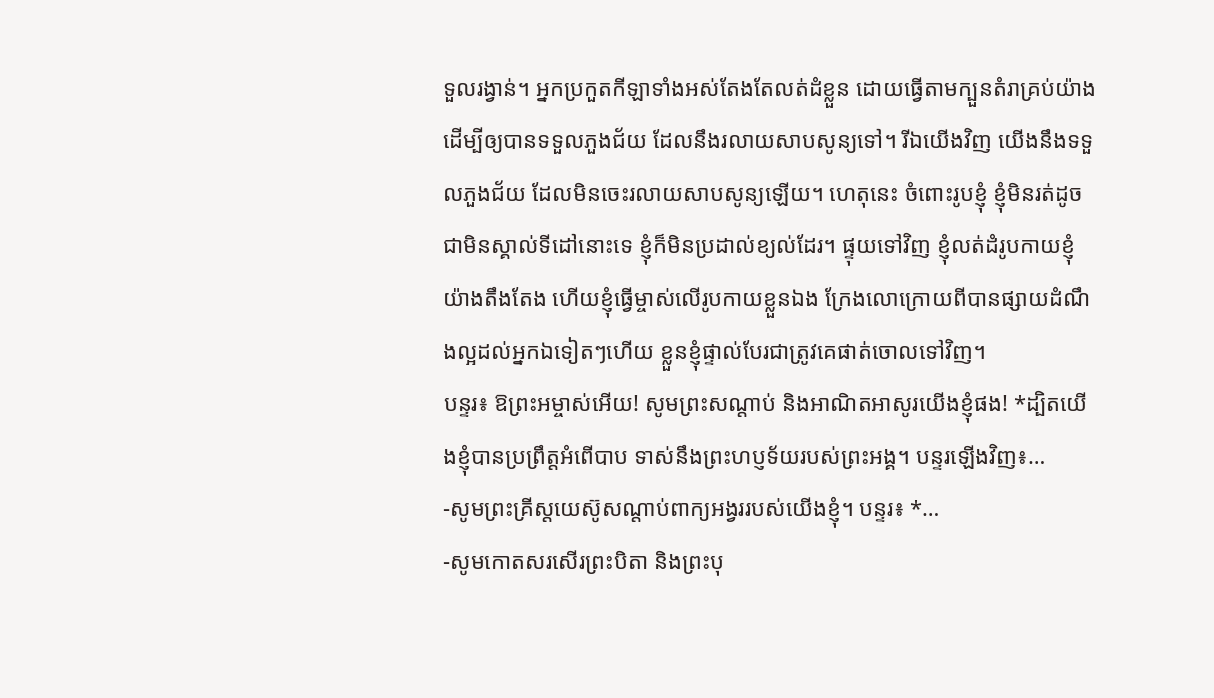ទួលរង្វាន់។ អ្នកប្រកួតកីឡាទាំងអស់តែងតែលត់ដំខ្លួន ដោយធ្វើតាមក្បួនតំរាគ្រប់យ៉ាង ដើម្បីឲ្យបានទទួលភួងជ័យ ដែលនឹងរលាយសាបសូន្យទៅ។ រីឯយើងវិញ យើងនឹងទទួលភួងជ័យ ដែលមិនចេះរលាយសាបសូន្យឡើយ។ ហេតុនេះ ចំពោះរូបខ្ញុំ ខ្ញុំមិនរត់ដូចជាមិនស្គាល់ទីដៅនោះទេ ខ្ញុំក៏មិនប្រដាល់ខ្យល់ដែរ។ ផ្ទុយទៅវិញ ខ្ញុំលត់ដំរូបកាយខ្ញុំយ៉ាងតឹងតែង ហើយខ្ញុំធ្វើម្ចាស់លើរូបកាយខ្លួនឯង ក្រែងលោក្រោយពីបានផ្សាយដំណឹងល្អដល់អ្នកឯទៀតៗហើយ ខ្លួនខ្ញុំផ្ទាល់បែរជាត្រូវគេផាត់ចោលទៅវិញ។
បន្ទរ៖ ឱព្រះអម្ចាស់អើយ! សូមព្រះសណ្តាប់ និងអាណិតអាសូរយើងខ្ញុំផង! *ដ្បិតយើងខ្ញុំបានប្រព្រឹត្តអំពើបាប ទាស់នឹងព្រះហប្ញទ័យរបស់ព្រះអង្គ។ បន្ទរឡើងវិញ៖…
-សូមព្រះគ្រីស្តយេស៊ូសណ្តាប់ពាក្យអង្វររបស់យើងខ្ញុំ។ បន្ទរ៖ *…
-សូមកោតសរសើរព្រះបិតា និងព្រះបុ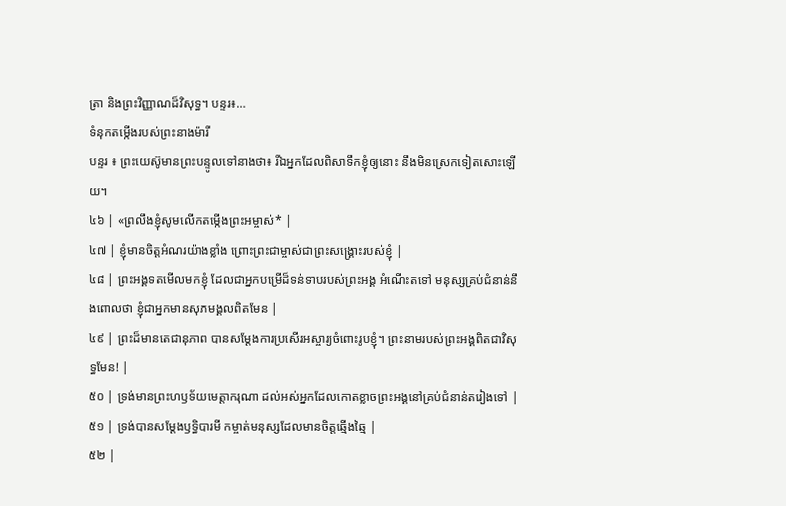ត្រា និងព្រះវិញ្ញាណដ៏វិសុទ្ធ។ បន្ទរ៖…
ទំនុកតម្កើងរបស់ព្រះនាងម៉ារី
បន្ទរ ៖ ព្រះយេស៊ូមានព្រះបន្ទូលទៅនាងថា៖ រីឯអ្នកដែលពិសាទឹកខ្ញុំឲ្យនោះ នឹងមិនស្រេកទៀតសោះឡើយ។
៤៦ | «ព្រលឹងខ្ញុំសូមលើកតម្កើងព្រះអម្ចាស់* |
៤៧ | ខ្ញុំមានចិត្តអំណរយ៉ាងខ្លាំង ព្រោះព្រះជាម្ចាស់ជាព្រះសង្គ្រោះរបស់ខ្ញុំ |
៤៨ | ព្រះអង្គទតមើលមកខ្ញុំ ដែលជាអ្នកបម្រើដ៏ទន់ទាបរបស់ព្រះអង្គ អំណើះតទៅ មនុស្សគ្រប់ជំនាន់នឹងពោលថា ខ្ញុំជាអ្នកមានសុភមង្គលពិតមែន |
៤៩ | ព្រះដ៏មានតេជានុភាព បានសម្ដែងការប្រសើរអស្ចារ្យចំពោះរូបខ្ញុំ។ ព្រះនាមរបស់ព្រះអង្គពិតជាវិសុទ្ធមែន! |
៥០ | ទ្រង់មានព្រះហឫទ័យមេត្តាករុណា ដល់អស់អ្នកដែលកោតខ្លាចព្រះអង្គនៅគ្រប់ជំនាន់តរៀងទៅ |
៥១ | ទ្រង់បានសម្ដែងឫទ្ធិបារមី កម្ចាត់មនុស្សដែលមានចិត្តឆ្មើងឆ្មៃ |
៥២ |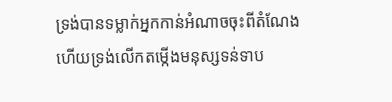ទ្រង់បានទម្លាក់អ្នកកាន់អំណាចចុះពីតំណែង ហើយទ្រង់លើកតម្កើងមនុស្សទន់ទាប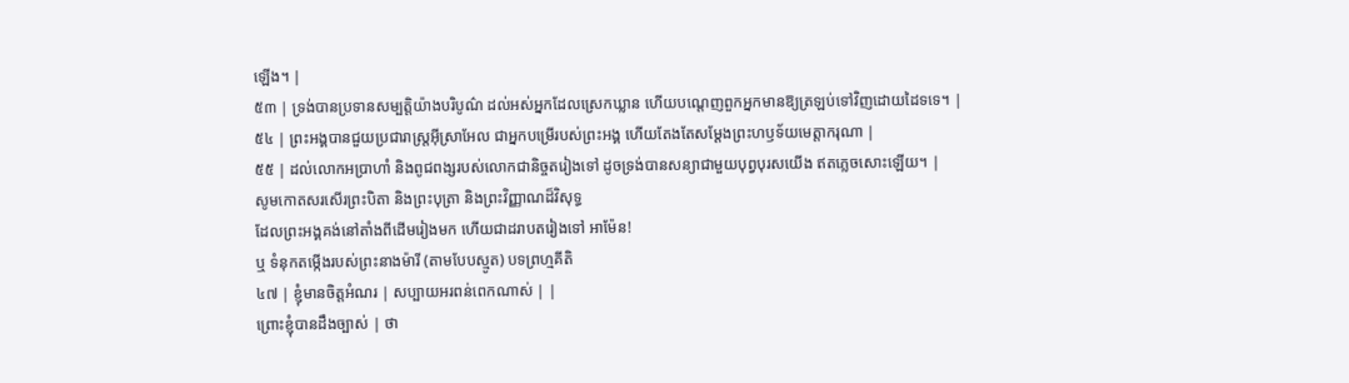ឡើង។ |
៥៣ | ទ្រង់បានប្រទានសម្បត្តិយ៉ាងបរិបូណ៌ ដល់អស់អ្នកដែលស្រេកឃ្លាន ហើយបណ្តេញពួកអ្នកមានឱ្យត្រឡប់ទៅវិញដោយដៃទទេ។ |
៥៤ | ព្រះអង្គបានជួយប្រជារាស្ត្រអ៊ីស្រាអែល ជាអ្នកបម្រើរបស់ព្រះអង្គ ហើយតែងតែសម្ដែងព្រះហឫទ័យមេត្តាករុណា |
៥៥ | ដល់លោកអប្រាហាំ និងពូជពង្សរបស់លោកជានិច្ចតរៀងទៅ ដូចទ្រង់បានសន្យាជាមួយបុព្វបុរសយើង ឥតភ្លេចសោះឡើយ។ |
សូមកោតសរសើរព្រះបិតា និងព្រះបុត្រា និងព្រះវិញ្ញាណដ៏វិសុទ្ធ
ដែលព្រះអង្គគង់នៅតាំងពីដើមរៀងមក ហើយជាដរាបតរៀងទៅ អាម៉ែន!
ឬ ទំនុកតម្កើងរបស់ព្រះនាងម៉ារី (តាមបែបស្មូត) បទព្រហ្មគីតិ
៤៧ | ខ្ញុំមានចិត្តអំណរ | សប្បាយអរពន់ពេកណាស់ | |
ព្រោះខ្ញុំបានដឹងច្បាស់ | ថា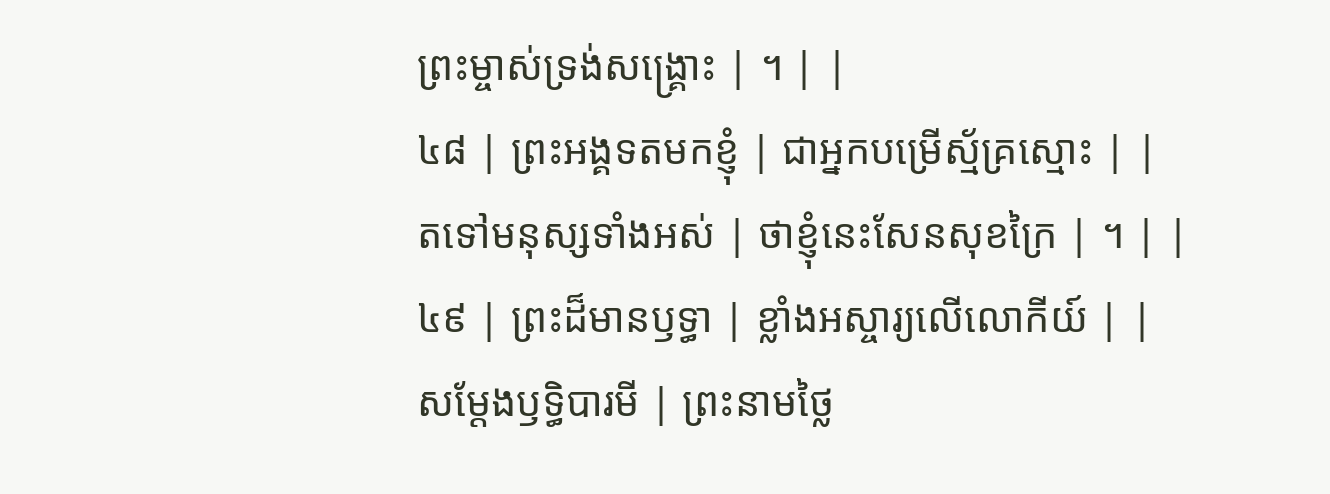ព្រះម្ចាស់ទ្រង់សង្គ្រោះ | ។ | |
៤៨ | ព្រះអង្គទតមកខ្ញុំ | ជាអ្នកបម្រើស្ម័គ្រស្មោះ | |
តទៅមនុស្សទាំងអស់ | ថាខ្ញុំនេះសែនសុខក្រៃ | ។ | |
៤៩ | ព្រះដ៏មានឫទ្ធា | ខ្លាំងអស្ចារ្យលើលោកីយ៍ | |
សម្ដែងឫទ្ធិបារមី | ព្រះនាមថ្លៃ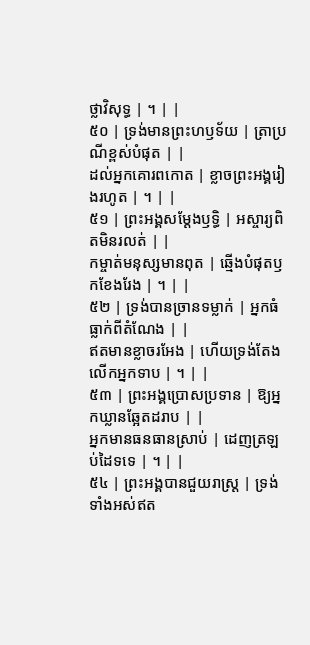ថ្លាវិសុទ្ធ | ។ | |
៥០ | ទ្រង់មានព្រះហឫទ័យ | ត្រាប្រណីខ្ពស់បំផុត | |
ដល់អ្នកគោរពកោត | ខ្លាចព្រះអង្គរៀងរហូត | ។ | |
៥១ | ព្រះអង្គសម្ដែងឫទ្ធិ | អស្ចារ្យពិតមិនរលត់ | |
កម្ចាត់មនុស្សមានពុត | ឆ្មើងបំផុតឫកខែងរែង | ។ | |
៥២ | ទ្រង់បានច្រានទម្លាក់ | អ្នកធំធ្លាក់ពីតំណែង | |
ឥតមានខ្លាចរអែង | ហើយទ្រង់តែងលើកអ្នកទាប | ។ | |
៥៣ | ព្រះអង្គប្រោសប្រទាន | ឱ្យអ្នកឃ្លានឆ្អែតដរាប | |
អ្នកមានធនធានស្រាប់ | ដេញត្រឡប់ដៃទទេ | ។ | |
៥៤ | ព្រះអង្គបានជួយរាស្ត្រ | ទ្រង់ទាំងអស់ឥត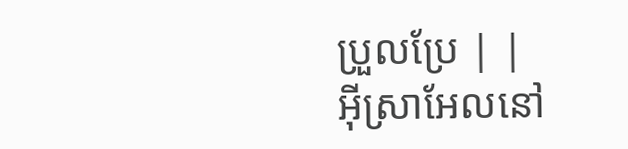ប្រួលប្រែ | |
អ៊ីស្រាអែលនៅ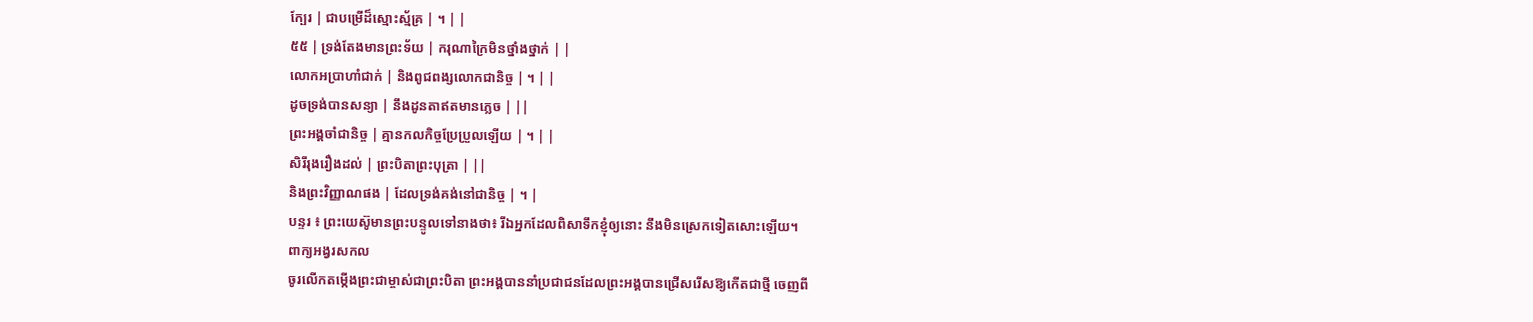ក្បែរ | ជាបម្រើដ៏ស្មោះស្ម័គ្រ | ។ | |
៥៥ | ទ្រង់តែងមានព្រះទ័យ | ករុណាក្រៃមិនថ្នាំងថ្នាក់ | |
លោកអប្រាហាំជាក់ | និងពូជពង្សលោកជានិច្ច | ។ | |
ដូចទ្រង់បានសន្យា | នឹងដូនតាឥតមានភ្លេច | ||
ព្រះអង្គចាំជានិច្ច | គ្មានកលកិច្ចប្រែប្រួលឡើយ | ។ | |
សិរីរុងរឿងដល់ | ព្រះបិតាព្រះបុត្រា | ||
និងព្រះវិញ្ញាណផង | ដែលទ្រង់គង់នៅជានិច្ច | ។ |
បន្ទរ ៖ ព្រះយេស៊ូមានព្រះបន្ទូលទៅនាងថា៖ រីឯអ្នកដែលពិសាទឹកខ្ញុំឲ្យនោះ នឹងមិនស្រេកទៀតសោះឡើយ។
ពាក្យអង្វរសកល
ចូរលើកតម្កើងព្រះជាម្ចាស់ជាព្រះបិតា ព្រះអង្គបាននាំប្រជាជនដែលព្រះអង្គបានជ្រើសរើសឱ្យកើតជាថ្មី ចេញពី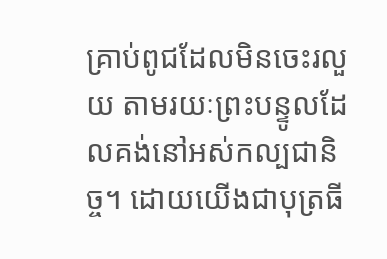គ្រាប់ពូជដែលមិនចេះរលួយ តាមរយៈព្រះបន្ទូលដែលគង់នៅអស់កល្បជានិច្ច។ ដោយយើងជាបុត្រធី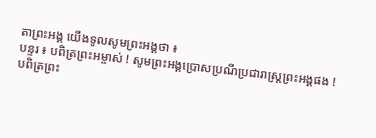តាព្រះអង្គ យើងទូលសូមព្រះអង្គថា ៖
បន្ទរ ៖ បពិត្រព្រះអម្ចាស់ ! សូមព្រះអង្គប្រោសប្រណីប្រជារាស្រ្តព្រះអង្គផង !
បពិត្រព្រះ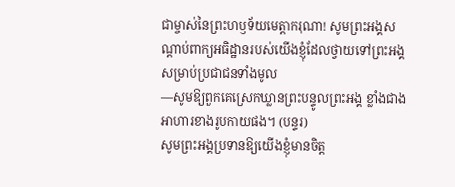ជាម្ចាស់នៃព្រះហឫទ័យមេត្តាករុណា! សូមព្រះអង្គសណ្តាប់ពាក្យអធិដ្ឋានរបស់យើងខ្ញុំដែលថ្វាយទៅព្រះអង្គ សម្រាប់ប្រជាជនទាំងមូល
—សូមឱ្យពួកគេស្រេកឃ្លានព្រះបន្ទូលព្រះអង្គ ខ្លាំងជាងអាហារខាងរូបកាយផង។ (បន្ទរ)
សូមព្រះអង្គប្រទានឱ្យយើងខ្ញុំមានចិត្ត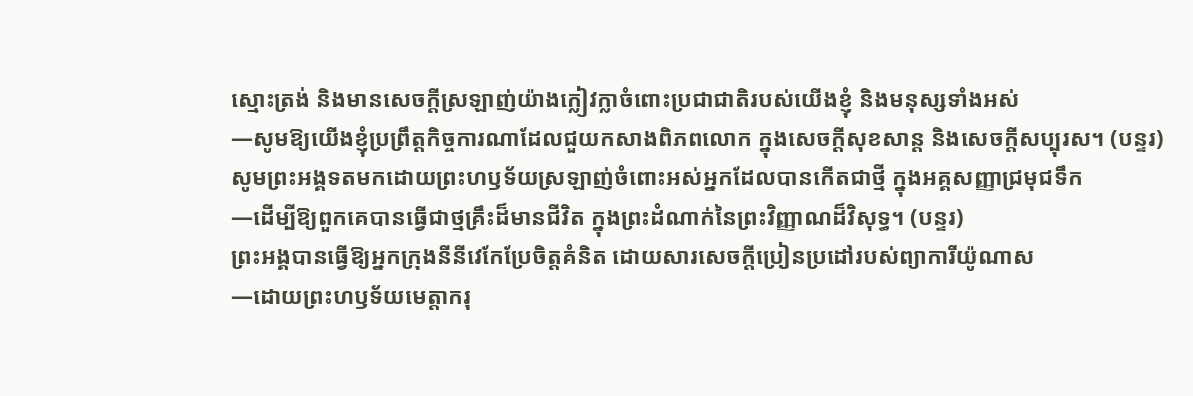ស្មោះត្រង់ និងមានសេចក្តីស្រឡាញ់យ៉ាងក្លៀវក្លាចំពោះប្រជាជាតិរបស់យើងខ្ញុំ និងមនុស្សទាំងអស់
—សូមឱ្យយើងខ្ញុំប្រព្រឹត្តកិច្ចការណាដែលជួយកសាងពិភពលោក ក្នុងសេចក្តីសុខសាន្ត និងសេចក្តីសប្បុរស។ (បន្ទរ)
សូមព្រះអង្គទតមកដោយព្រះហឫទ័យស្រឡាញ់ចំពោះអស់អ្នកដែលបានកើតជាថ្មី ក្នុងអគ្គសញ្ញាជ្រមុជទឹក
—ដើម្បីឱ្យពួកគេបានធ្វើជាថ្មគ្រឹះដ៏មានជីវិត ក្នុងព្រះដំណាក់នៃព្រះវិញ្ញាណដ៏វិសុទ្ធ។ (បន្ទរ)
ព្រះអង្គបានធ្វើឱ្យអ្នកក្រុងនីនីវេកែប្រែចិត្តគំនិត ដោយសារសេចក្តីប្រៀនប្រដៅរបស់ព្យាការីយ៉ូណាស
—ដោយព្រះហឫទ័យមេត្តាករុ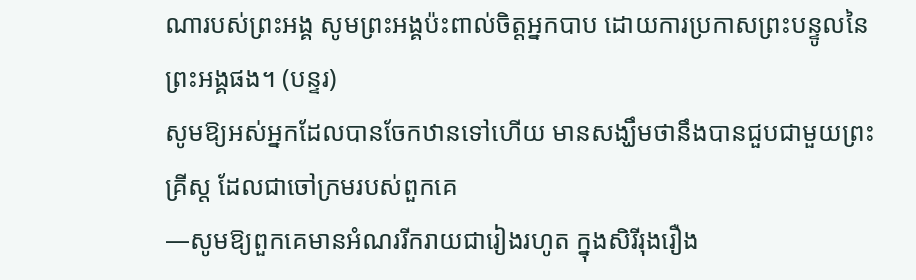ណារបស់ព្រះអង្គ សូមព្រះអង្គប៉ះពាល់ចិត្តអ្នកបាប ដោយការប្រកាសព្រះបន្ទូលនៃព្រះអង្គផង។ (បន្ទរ)
សូមឱ្យអស់អ្នកដែលបានចែកឋានទៅហើយ មានសង្ឃឹមថានឹងបានជួបជាមួយព្រះគ្រីស្ត ដែលជាចៅក្រមរបស់ពួកគេ
—សូមឱ្យពួកគេមានអំណររីករាយជារៀងរហូត ក្នុងសិរីរុងរឿង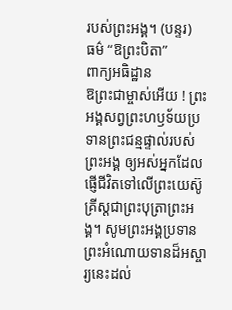របស់ព្រះអង្គ។ (បន្ទរ)
ធម៌ “ឱព្រះបិតា”
ពាក្យអធិដ្ឋាន
ឱព្រះជាម្ចាស់អើយ ! ព្រះអង្គសព្វព្រះហឫទ័យប្រទានព្រះជន្មផ្ទាល់របស់ព្រះអង្គ ឲ្យអស់អ្នកដែលផ្ញើជីវិតទៅលើព្រះយេស៊ូគ្រីស្តជាព្រះបុត្រាព្រះអង្គ។ សូមព្រះអង្គប្រទានព្រះអំណោយទានដ៏អស្ចារ្យនេះដល់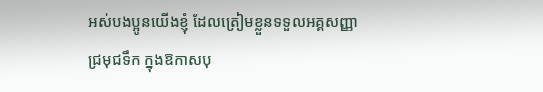អស់បងប្អូនយើងខ្ញុំ ដែលត្រៀមខ្លួនទទួលអគ្គសញ្ញាជ្រមុជទឹក ក្នុងឱកាសបុ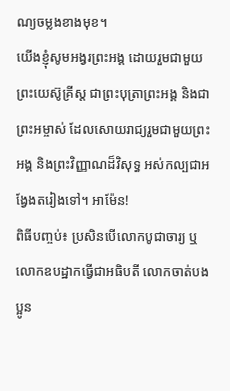ណ្យចម្លងខាងមុខ។
យើងខ្ញុំសូមអង្វរព្រះអង្គ ដោយរួមជាមួយព្រះយេស៊ូគ្រីស្ត ជាព្រះបុត្រាព្រះអង្គ និងជាព្រះអម្ចាស់ ដែលសោយរាជ្យរួមជាមួយព្រះអង្គ និងព្រះវិញ្ញាណដ៏វិសុទ្ធ អស់កល្បជាអង្វែងតរៀងទៅ។ អាម៉ែន!
ពិធីបញ្ចប់៖ ប្រសិនបើលោកបូជាចារ្យ ឬលោកឧបដ្ឋាកធ្វើជាអធិបតី លោកចាត់បងប្អូន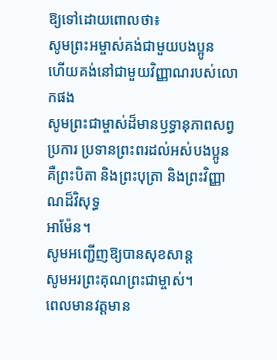ឱ្យទៅដោយពោលថា៖
សូមព្រះអម្ចាស់គង់ជាមួយបងប្អូន
ហើយគង់នៅជាមួយវិញ្ញាណរបស់លោកផង
សូមព្រះជាម្ចាស់ដ៏មានឫទ្ធានុភាពសព្វប្រការ ប្រទានព្រះពរដល់អស់បងប្អូន
គឺព្រះបិតា និងព្រះបុត្រា និងព្រះវិញ្ញាណដ៏វិសុទ្ធ
អាម៉ែន។
សូមអញ្ជើញឱ្យបានសុខសាន្ត
សូមអរព្រះគុណព្រះជាម្ចាស់។
ពេលមានវត្តមាន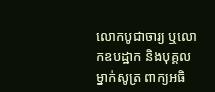លោកបូជាចារ្យ ឬលោកឧបដ្ឋាក និងបុគ្គលម្នាក់សូត្រ ពាក្យអធិ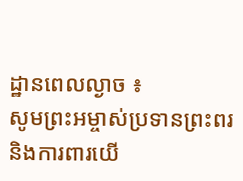ដ្ឋានពេលល្ងាច ៖
សូមព្រះអម្ចាស់ប្រទានព្រះពរ និងការពារយើ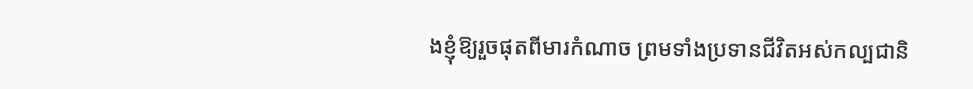ងខ្ញុំឱ្យរួចផុតពីមារកំណាច ព្រមទាំងប្រទានជីវិតអស់កល្បជានិ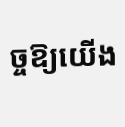ច្ចឱ្យយើង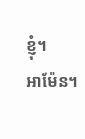ខ្ញុំ។
អាម៉ែន។